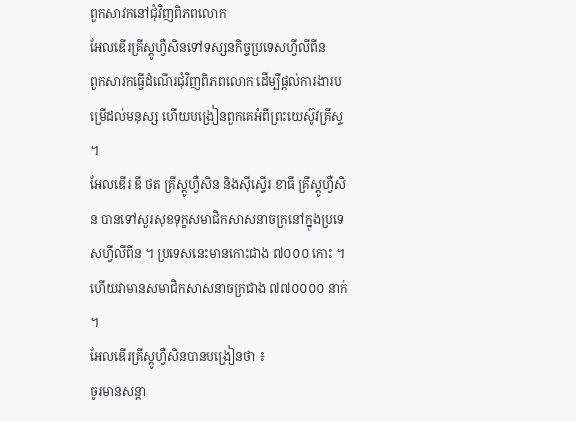ពួកសាវកនៅជុំវិញពិភពលោក
អែលឌើរគ្រីស្ដូហ្វឺសិនទៅទស្សនកិច្ចប្រទេសហ្វីលីពីន
ពួកសាវកធ្វើដំណើរជុំវិញពិភពលោក ដើម្បីផ្តល់ការងារបម្រើដល់មនុស្ស ហើយបង្រៀនពួកគេអំពីព្រះយេស៊ូវគ្រីស្ទ ។
អែលឌើរ ឌី ថត គ្រីស្តូហ្វឺសិន និងស៊ីស្ទើរ ខាធី គ្រីស្តូហ្វឺសិន បានទៅសួរសុខទុក្ខសមាជិកសាសនាចក្រនៅក្នុងប្រទេសហ្វីលីពីន ។ ប្រទេសនេះមានកោះជាង ៧០០០ កោះ ។ ហើយវាមានសមាជិកសាសនាចក្រជាង ៧៧០០០០ នាក់ ។
អែលឌើរគ្រីស្ដូហ្វឺសិនបានបង្រៀនថា ៖
ចូរមានសន្តា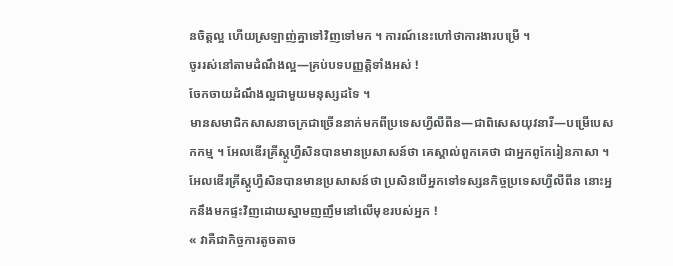នចិត្តល្អ ហើយស្រឡាញ់គ្នាទៅវិញទៅមក ។ ការណ៍នេះហៅថាការងារបម្រើ ។
ចូររស់នៅតាមដំណឹងល្អ—គ្រប់បទបញ្ញត្តិទាំងអស់ !
ចែកចាយដំណឹងល្អជាមួយមនុស្សដទៃ ។
មានសមាជិកសាសនាចក្រជាច្រើននាក់មកពីប្រទេសហ្វីលីពីន—ជាពិសេសយុវនារី—បម្រើបេសកកម្ម ។ អែលឌើរគ្រីស្ដូហ្វឺសិនបានមានប្រសាសន៍ថា គេស្គាល់ពួកគេថា ជាអ្នកពូកែរៀនភាសា ។
អែលឌើរគ្រីស្ដូហ្វឺសិនបានមានប្រសាសន៍ថា ប្រសិនបើអ្នកទៅទស្សនកិច្ចប្រទេសហ្វីលីពីន នោះអ្នកនឹងមកផ្ទះវិញដោយស្នាមញញឹមនៅលើមុខរបស់អ្នក !
« វាគឺជាកិច្ចការតូចតាច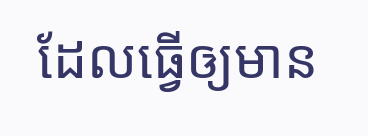ដែលធ្វើឲ្យមាន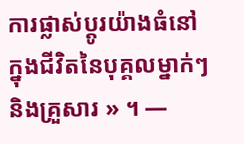ការផ្លាស់ប្តូរយ៉ាងធំនៅក្នុងជីវិតនៃបុគ្គលម្នាក់ៗ និងគ្រួសារ » ។ —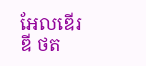អែលឌើរ ឌី ថត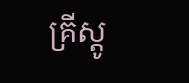គ្រីស្តូ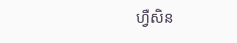ហ្វឺសិន